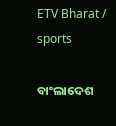ETV Bharat / sports

ବାଂଲାଦେଶ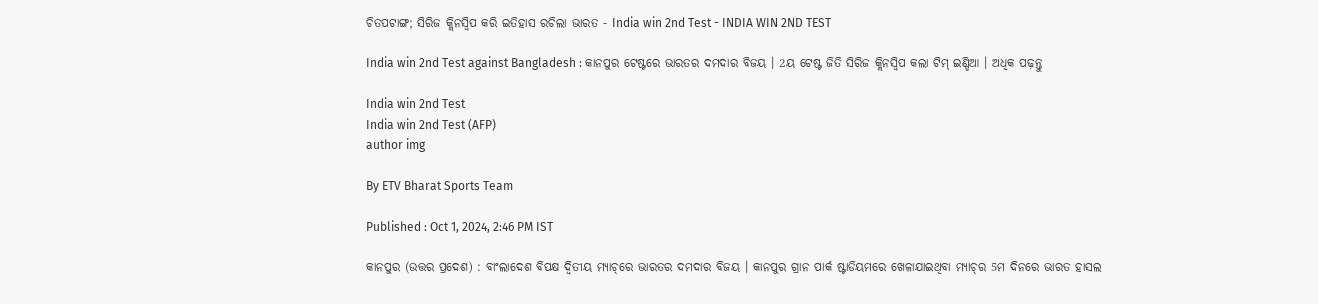ଚିତପଟାଙ୍ଗ; ସିରିଜ କ୍ଲିନସ୍ବିପ କରି ଇତିହାସ ରଚିଲା ଭାରତ - India win 2nd Test - INDIA WIN 2ND TEST

India win 2nd Test against Bangladesh : କାନପୁର ଟେଷ୍ଟରେ ଭାରତର ଦମଦାର ବିଜୟ । 2ୟ ଟେଷ୍ଟ ଜିତି ସିରିଜ କ୍ଲିନସ୍ବିପ କଲା ଟିମ୍‌ ଇଣ୍ଡିଆ । ଅଧିକ ପଢ଼ନ୍ତୁ

India win 2nd Test
India win 2nd Test (AFP)
author img

By ETV Bharat Sports Team

Published : Oct 1, 2024, 2:46 PM IST

କାନପୁର (ଉତ୍ତର ପ୍ରଦେଶ) : ବାଂଲାଦେଶ ବିପକ୍ଷ ଦ୍ବିତୀୟ ମ୍ୟାଚ୍‌ରେ ଭାରତର ଦମଦାର ବିଜୟ । କାନପୁର ଗ୍ରାନ ପାର୍କ ଷ୍ଟାଡିୟମରେ ଖେଳାଯାଇଥିବା ମ୍ୟାଚ୍‌ର 5ମ ଦିନରେ ଭାରତ ହାସଲ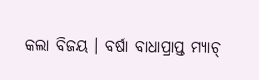କଲା ବିଜୟ । ବର୍ଷା ବାଧାପ୍ରାପ୍ତ ମ୍ୟାଚ୍‌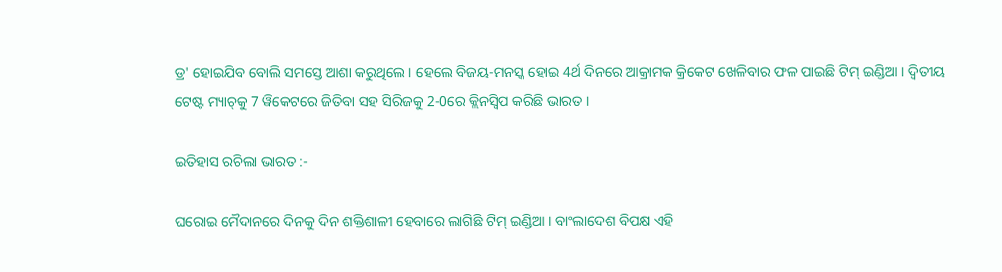ଡ୍ର' ହୋଇଯିବ ବୋଲି ସମସ୍ତେ ଆଶା କରୁଥିଲେ । ହେଲେ ବିଜୟ-ମନସ୍କ ହୋଇ 4ର୍ଥ ଦିନରେ ଆକ୍ରାମକ କ୍ରିକେଟ ଖେଳିବାର ଫଳ ପାଇଛି ଟିମ୍‌ ଇଣ୍ଡିଆ । ଦ୍ବିତୀୟ ଟେଷ୍ଟ ମ୍ୟାଚ୍‌କୁ 7 ୱିକେଟରେ ଜିତିବା ସହ ସିରିଜକୁ 2-0ରେ କ୍ଲିନସ୍ବିପ କରିଛି ଭାରତ ।

ଇତିହାସ ରଚିଲା ଭାରତ :-

ଘରୋଇ ମୈଦାନରେ ଦିନକୁ ଦିନ ଶକ୍ତିଶାଳୀ ହେବାରେ ଲାଗିଛି ଟିମ୍‌ ଇଣ୍ଡିଆ । ବାଂଲାଦେଶ ବିପକ୍ଷ ଏହି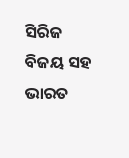ସିରିଜ ବିଜୟ ସହ ଭାରତ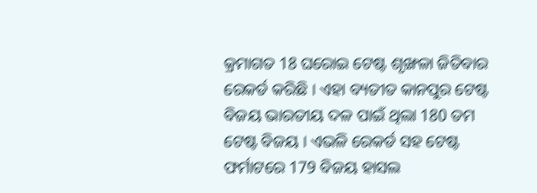କ୍ରମାଗତ 18 ଘରୋଇ ଟେଷ୍ଟ ଶୃଙ୍ଖଳା ଜିତିବାର ରେକର୍ଡ କରିଛି । ଏହା ବ୍ୟତୀତ କାନପୁର ଟେଷ୍ଟ ବିଜୟ ଭାରତୀୟ ଦଳ ପାଇଁ ଥିଲା 180 ତମ ଟେଷ୍ଟ ବିଜୟ । ଏଭଳି ରେକର୍ଡ ସହ ଟେଷ୍ଟ ଫର୍ମାଟରେ 179 ବିଜୟ ହାସଲ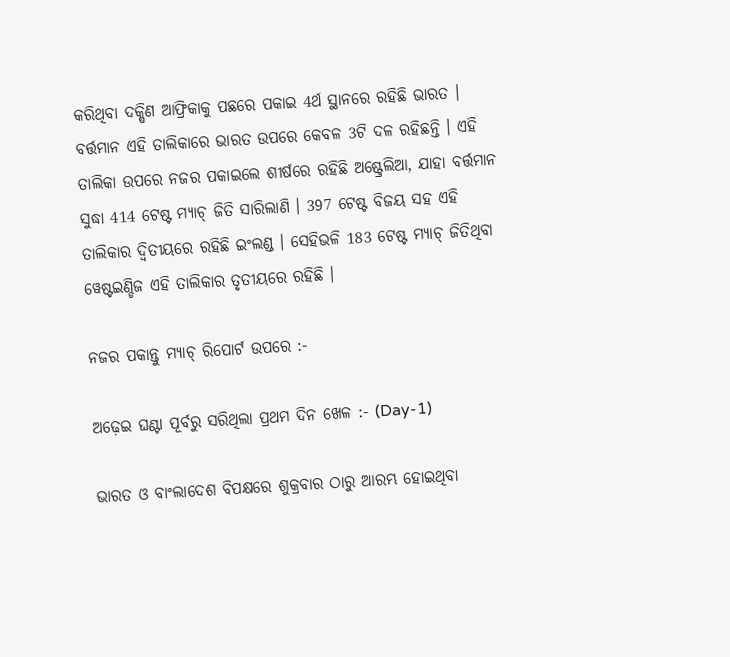କରିଥିବା ଦକ୍ଷିଣ ଆଫ୍ରିକାକୁ ପଛରେ ପକାଇ 4ର୍ଥ ସ୍ଥାନରେ ରହିଛି ଭାରତ । ବର୍ତ୍ତମାନ ଏହି ତାଲିକାରେ ଭାରତ ଉପରେ କେବଳ 3ଟି ଦଳ ରହିଛନ୍ତି । ଏହି ତାଲିକା ଉପରେ ନଜର ପକାଇଲେ ଶୀର୍ଷରେ ରହିଛି ଅଷ୍ଟ୍ରେଲିଆ, ଯାହା ବର୍ତ୍ତମାନ ସୁଦ୍ଧା 414 ଟେଷ୍ଟ ମ୍ୟାଚ୍‌ ଜିତି ସାରିଲାଣି । 397 ଟେଷ୍ଟ ବିଜୟ ସହ ଏହି ତାଲିକାର ଦ୍ବିତୀୟରେ ରହିଛି ଇଂଲଣ୍ଡ । ସେହିଭଳି 183 ଟେଷ୍ଟ ମ୍ୟାଚ୍‌ ଜିତିଥିବା ୱେଷ୍ଟଇଣ୍ଡିଜ ଏହି ତାଲିକାର ତୃତୀୟରେ ରହିଛି ।

ନଜର ପକାନ୍ତୁ ମ୍ୟାଚ୍‌ ରିପୋର୍ଟ ଉପରେ :-

ଅଢ଼େଇ ଘଣ୍ଟା ପୂର୍ବରୁ ସରିଥିଲା ପ୍ରଥମ ଦିନ ଖେଳ :- (Day-1)

ଭାରତ ଓ ବାଂଲାଦେଶ ବିପକ୍ଷରେ ଶୁକ୍ରବାର ଠାରୁ ଆରମ୍ଭ ହୋଇଥିବା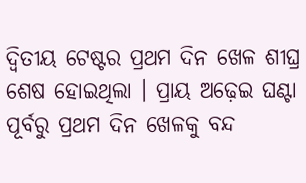ଦ୍ବିତୀୟ ଟେଷ୍ଟର ପ୍ରଥମ ଦିନ ଖେଳ ଶୀଘ୍ର ଶେଷ ହୋଇଥିଲା । ପ୍ରାୟ ଅଢ଼େଇ ଘଣ୍ଟା ପୂର୍ବରୁ ପ୍ରଥମ ଦିନ ଖେଳକୁ ବନ୍ଦ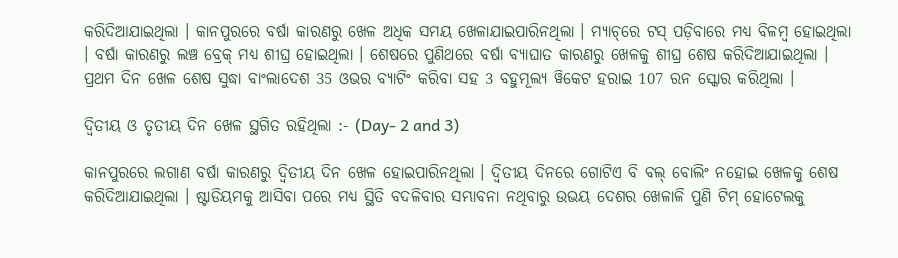କରିଦିଆଯାଇଥିଲା । କାନପୁରରେ ବର୍ଷା କାରଣରୁ ଖେଳ ଅଧିକ ସମୟ ଖେଳାଯାଇପାରିନଥିଲା । ମ୍ୟାଚ୍‌ରେ ଟସ୍‌ ପଡ଼ିବାରେ ମଧ୍ୟ ବିଳମ୍ବ ହୋଇଥିଲା । ବର୍ଷା କାରଣରୁ ଲଞ୍ଚ ବ୍ରେକ୍‌ ମଧ୍ୟ ଶୀଘ୍ର ହୋଇଥିଲା । ଶେଷରେ ପୁଣିଥରେ ବର୍ଷା ବ୍ୟାଘାତ କାରଣରୁ ଖେଳକୁ ଶୀଘ୍ର ଶେଷ କରିଦିଆଯାଇଥିଲା । ପ୍ରଥମ ଦିନ ଖେଳ ଶେଷ ସୁଦ୍ଧା ବାଂଲାଦେଶ 35 ଓଭର ବ୍ୟାଟିଂ କରିବା ସହ 3 ବହୁମୂଲ୍ୟ ୱିକେଟ ହରାଇ 107 ରନ ସ୍କୋର କରିଥିଲା ।

ଦ୍ବିତୀୟ ଓ ତୃତୀୟ ଦିନ ଖେଳ ସ୍ଥଗିତ ରହିଥିଲା :- (Day- 2 and 3)

କାନପୁରରେ ଲଗାଣ ବର୍ଷା କାରଣରୁ ଦ୍ବିତୀୟ ଦିନ ଖେଳ ହୋଇପାରିନଥିଲା । ଦ୍ବିତୀୟ ଦିନରେ ଗୋଟିଏ ବି ବଲ୍ ବୋଲିଂ ନହୋଇ ଖେଳକୁ ଶେଷ କରିଦିଆଯାଇଥିଲା । ଷ୍ଟାଡିୟମକୁ ଆସିବା ପରେ ମଧ୍ୟ ସ୍ଥିତି ବଦଳିବାର ସମ୍ଭାବନା ନଥିବାରୁ ଉଭୟ ଦେଶର ଖେଳାଳି ପୁଣି ଟିମ୍‌ ହୋଟେଲକୁ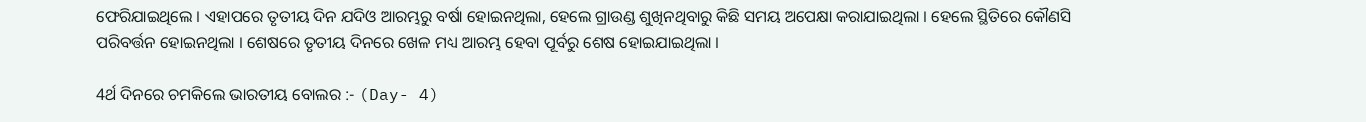ଫେରିଯାଇଥିଲେ । ଏହାପରେ ତୃତୀୟ ଦିନ ଯଦିଓ ଆରମ୍ଭରୁ ବର୍ଷା ହୋଇନଥିଲା, ହେଲେ ଗ୍ରାଉଣ୍ଡ ଶୁଖିନଥିବାରୁ କିଛି ସମୟ ଅପେକ୍ଷା କରାଯାଇଥିଲା । ହେଲେ ସ୍ଥିତିରେ କୌଣସି ପରିବର୍ତ୍ତନ ହୋଇନଥିଲା । ଶେଷରେ ତୃତୀୟ ଦିନରେ ଖେଳ ମଧ୍ୟ ଆରମ୍ଭ ହେବା ପୂର୍ବରୁ ଶେଷ ହୋଇଯାଇଥିଲା ।

4ର୍ଥ ଦିନରେ ଚମକିଲେ ଭାରତୀୟ ବୋଲର :- (Day- 4)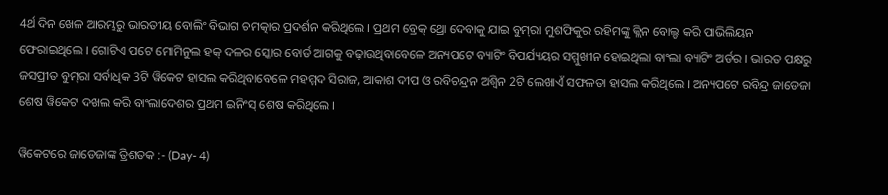4ର୍ଥ ଦିନ ଖେଳ ଆରମ୍ଭରୁ ଭାରତୀୟ ବୋଲିଂ ବିଭାଗ ଚମତ୍କାର ପ୍ରଦର୍ଶନ କରିଥିଲେ । ପ୍ରଥମ ବ୍ରେକ୍‌ ଥ୍ରୋ ଦେବାକୁ ଯାଇ ବୁମ୍‌ରା ମୁଶଫିକୁର ରହିମଙ୍କୁ କ୍ଲିନ ବୋଲ୍ଡ କରି ପାଭିଲିୟନ ଫେରାଇଥିଲେ । ଗୋଟିଏ ପଟେ ମୋମିନୁଲ ହକ୍‌ ଦଳର ସ୍କୋର ବୋର୍ଡ ଆଗକୁ ବଢ଼ାଉଥିବାବେଳେ ଅନ୍ୟପଟେ ବ୍ୟାଟିଂ ବିପର୍ଯ୍ୟୟର ସମ୍ମୁଖୀନ ହୋଇଥିଲା ବାଂଲା ବ୍ୟାଟିଂ ଅର୍ଡର । ଭାରତ ପକ୍ଷରୁ ଜସପ୍ରୀତ ବୁମ୍‌ରା ସର୍ବାଧିକ 3ଟି ୱିକେଟ ହାସଲ କରିଥିବାବେଳେ ମହମ୍ମଦ ସିରାଜ, ଆକାଶ ଦୀପ ଓ ରବିଚନ୍ଦ୍ରନ ଅଶ୍ବିନ 2ଟି ଲେଖାଏଁ ସଫଳତା ହାସଲ କରିଥିଲେ । ଅନ୍ୟପଟେ ରବିନ୍ଦ୍ର ଜାଡେଜା ଶେଷ ୱିକେଟ ଦଖଲ କରି ବାଂଲାଦେଶର ପ୍ରଥମ ଇନିଂସ୍‌ ଶେଷ କରିଥିଲେ ।

ୱିକେଟରେ ଜାଡେଜାଙ୍କ ତ୍ରିଶତକ :- (Day- 4)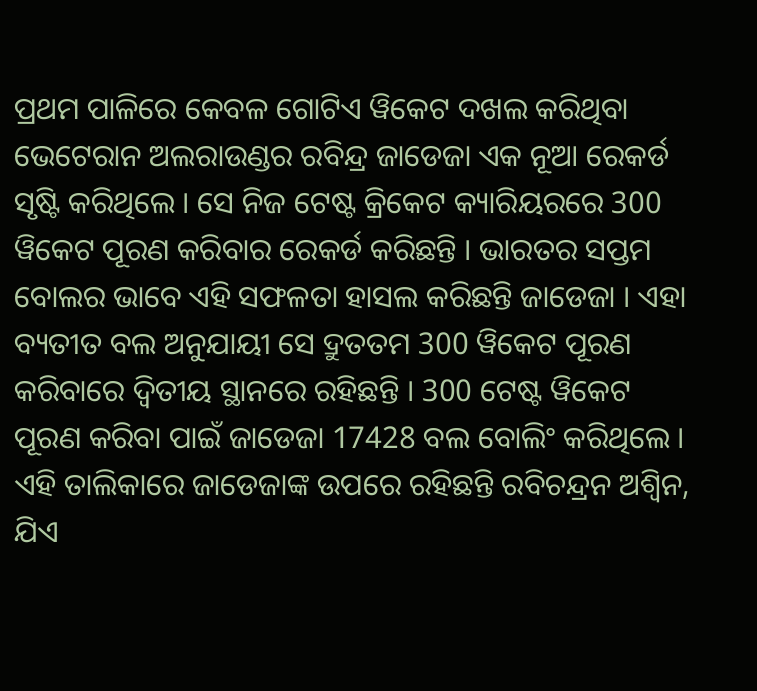ପ୍ରଥମ ପାଳିରେ କେବଳ ଗୋଟିଏ ୱିକେଟ ଦଖଲ କରିଥିବା ଭେଟେରାନ ଅଲରାଉଣ୍ଡର ରବିନ୍ଦ୍ର ଜାଡେଜା ଏକ ନୂଆ ରେକର୍ଡ ସୃଷ୍ଟି କରିଥିଲେ । ସେ ନିଜ ଟେଷ୍ଟ କ୍ରିକେଟ କ୍ୟାରିୟରରେ 300 ୱିକେଟ ପୂରଣ କରିବାର ରେକର୍ଡ କରିଛନ୍ତି । ଭାରତର ସପ୍ତମ ବୋଲର ଭାବେ ଏହି ସଫଳତା ହାସଲ କରିଛନ୍ତି ଜାଡେଜା । ଏହା ବ୍ୟତୀତ ବଲ ଅନୁଯାୟୀ ସେ ଦ୍ରୁତତମ 300 ୱିକେଟ ପୂରଣ କରିବାରେ ଦ୍ବିତୀୟ ସ୍ଥାନରେ ରହିଛନ୍ତି । 300 ଟେଷ୍ଟ ୱିକେଟ ପୂରଣ କରିବା ପାଇଁ ଜାଡେଜା 17428 ବଲ ବୋଲିଂ କରିଥିଲେ । ଏହି ତାଲିକାରେ ଜାଡେଜାଙ୍କ ଉପରେ ରହିଛନ୍ତି ରବିଚନ୍ଦ୍ରନ ଅଶ୍ବିନ, ଯିଏ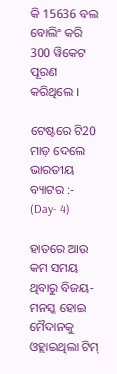କି 15636 ବଲ ବୋଲିଂ କରି 300 ୱିକେଟ ପୂରଣ କରିଥିଲେ ।

ଟେଷ୍ଟରେ ଟି20 ମାଡ଼ ଦେଲେ ଭାରତୀୟ ବ୍ୟାଟର :- (Day- 4)

ହାତରେ ଆଉ କମ ସମୟ ଥିବାରୁ ବିଜୟ-ମନସ୍କ ହୋଇ ମୈଦାନକୁ ଓହ୍ଲାଇଥିଲା ଟିମ୍‌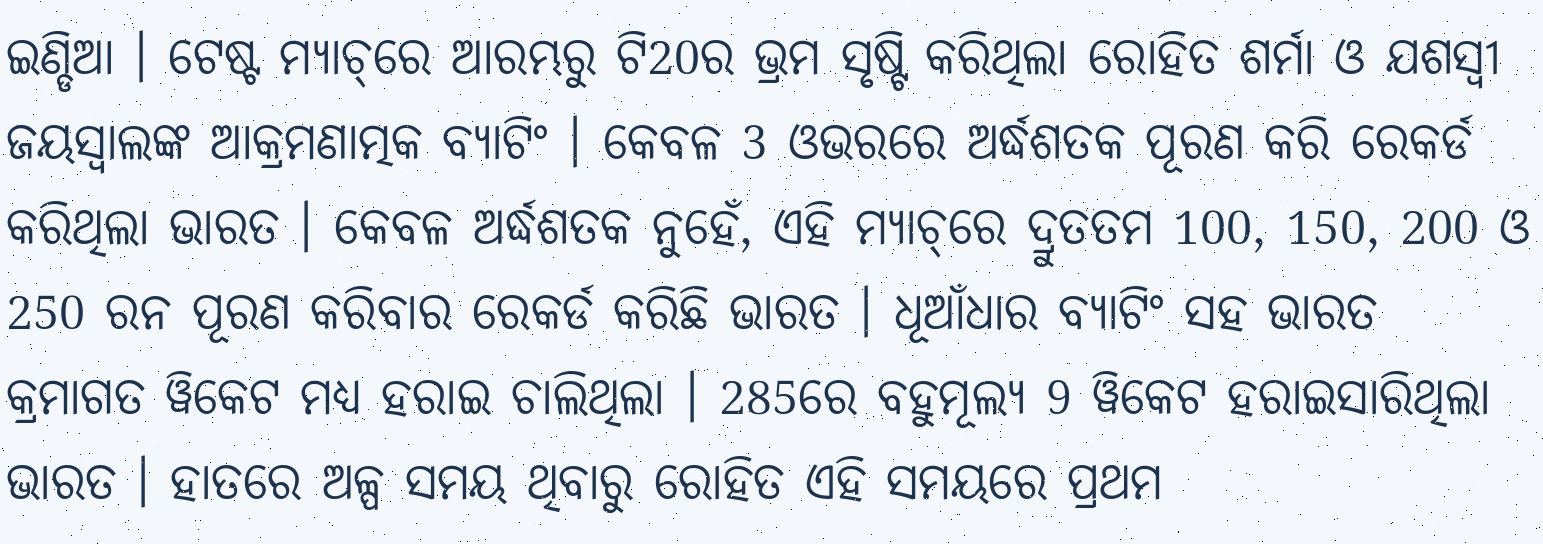ଇଣ୍ଡିଆ । ଟେଷ୍ଟ ମ୍ୟାଚ୍‌ରେ ଆରମ୍ଭରୁ ଟି20ର ଭ୍ରମ ସୃଷ୍ଟି କରିଥିଲା ରୋହିତ ଶର୍ମା ଓ ଯଶସ୍ବୀ ଜୟସ୍ବାଲଙ୍କ ଆକ୍ରମଣାତ୍ମକ ବ୍ୟାଟିଂ । କେବଳ 3 ଓଭରରେ ଅର୍ଦ୍ଧଶତକ ପୂରଣ କରି ରେକର୍ଡ କରିଥିଲା ଭାରତ । କେବଳ ଅର୍ଦ୍ଧଶତକ ନୁହେଁ, ଏହି ମ୍ୟାଚ୍‌ରେ ଦ୍ରୁତତମ 100, 150, 200 ଓ 250 ରନ ପୂରଣ କରିବାର ରେକର୍ଡ କରିଛି ଭାରତ । ଧୂଆଁଧାର ବ୍ଯାଟିଂ ସହ ଭାରତ କ୍ରମାଗତ ୱିକେଟ ମଧ୍ୟ ହରାଇ ଚାଲିଥିଲା । 285ରେ ବହୁମୂଲ୍ୟ 9 ୱିକେଟ ହରାଇସାରିଥିଲା ଭାରତ । ହାତରେ ଅଳ୍ପ ସମୟ ଥିବାରୁ ରୋହିତ ଏହି ସମୟରେ ପ୍ରଥମ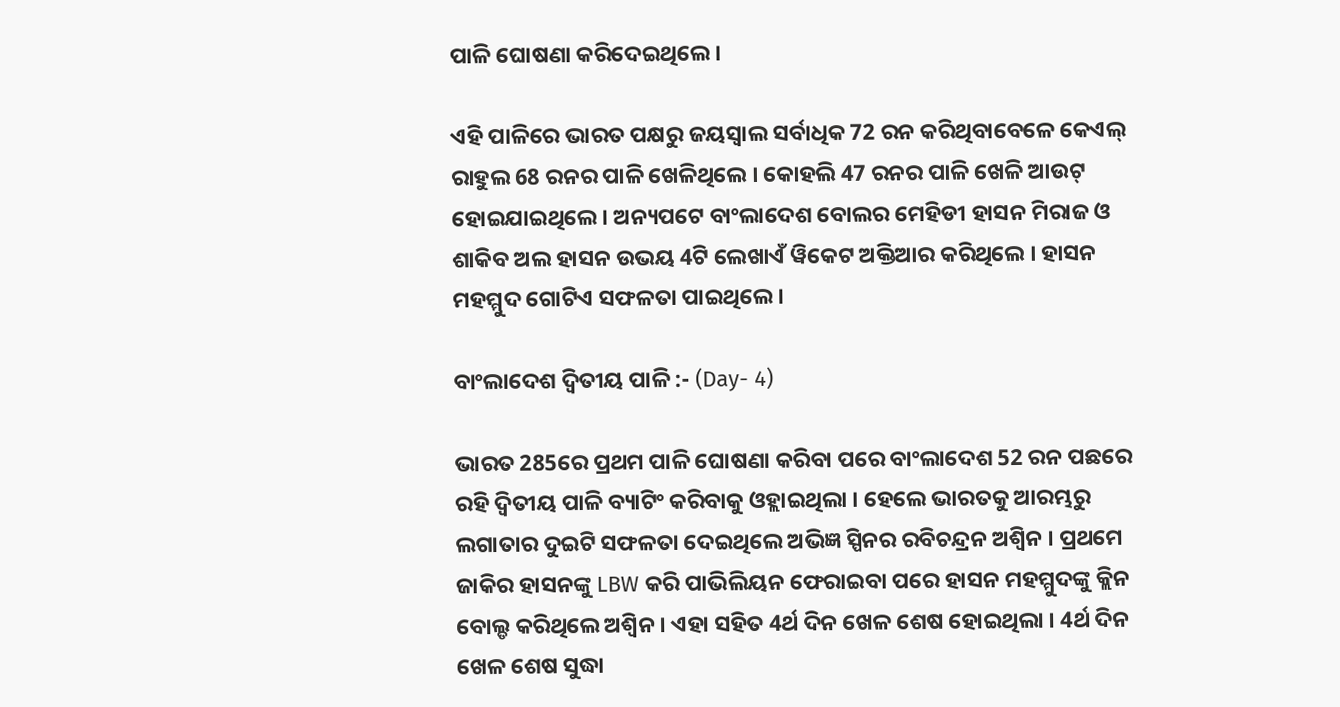ପାଳି ଘୋଷଣା କରିଦେଇଥିଲେ ।

ଏହି ପାଳିରେ ଭାରତ ପକ୍ଷରୁ ଜୟସ୍ବାଲ ସର୍ବାଧିକ 72 ରନ କରିଥିବାବେଳେ କେଏଲ୍‌ ରାହୁଲ 68 ରନର ପାଳି ଖେଳିଥିଲେ । କୋହଲି 47 ରନର ପାଳି ଖେଳି ଆଉଟ୍‌ ହୋଇଯାଇଥିଲେ । ଅନ୍ୟପଟେ ବାଂଲାଦେଶ ବୋଲର ମେହିଡୀ ହାସନ ମିରାଜ ଓ ଶାକିବ ଅଲ ହାସନ ଉଭୟ 4ଟି ଲେଖାଏଁ ୱିକେଟ ଅକ୍ତିଆର କରିଥିଲେ । ହାସନ ମହମ୍ମୁଦ ଗୋଟିଏ ସଫଳତା ପାଇଥିଲେ ।

ବାଂଲାଦେଶ ଦ୍ବିତୀୟ ପାଳି :- (Day- 4)

ଭାରତ 285ରେ ପ୍ରଥମ ପାଳି ଘୋଷଣା କରିବା ପରେ ବାଂଲାଦେଶ 52 ରନ ପଛରେ ରହି ଦ୍ବିତୀୟ ପାଳି ବ୍ୟାଟିଂ କରିବାକୁ ଓହ୍ଲାଇଥିଲା । ହେଲେ ଭାରତକୁ ଆରମ୍ଭରୁ ଲଗାତାର ଦୁଇଟି ସଫଳତା ଦେଇଥିଲେ ଅଭିଜ୍ଞ ସ୍ପିନର ରବିଚନ୍ଦ୍ରନ ଅଶ୍ବିନ । ପ୍ରଥମେ ଜାକିର ହାସନଙ୍କୁ LBW କରି ପାଭିଲିୟନ ଫେରାଇବା ପରେ ହାସନ ମହମ୍ମୁଦଙ୍କୁ କ୍ଲିନ ବୋଲ୍ଡ କରିଥିଲେ ଅଶ୍ବିନ । ଏହା ସହିତ 4ର୍ଥ ଦିନ ଖେଳ ଶେଷ ହୋଇଥିଲା । 4ର୍ଥ ଦିନ ଖେଳ ଶେଷ ସୁଦ୍ଧା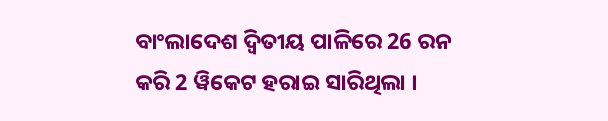ବାଂଲାଦେଶ ଦ୍ବିତୀୟ ପାଳିରେ 26 ରନ କରି 2 ୱିକେଟ ହରାଇ ସାରିଥିଲା ।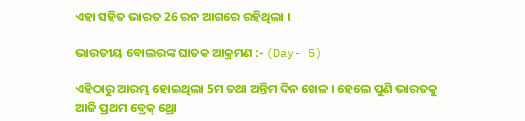ଏହା ସହିତ ଭାରତ 26 ରନ ଆଗରେ ରହିଥିଲା ।

ଭାରତୀୟ ବୋଲରଙ୍କ ଘାତକ ଆକ୍ରମଣ :- (Day- 5)

ଏହିଠାରୁ ଆରମ୍ଭ ହୋଇଥିଲା 5ମ ତଥା ଅନ୍ତିମ ଦିନ ଖେଳ । ହେଲେ ପୁଣି ଭାରତକୁ ଆଜି ପ୍ରଥମ ବ୍ରେକ୍‌ ଥ୍ରୋ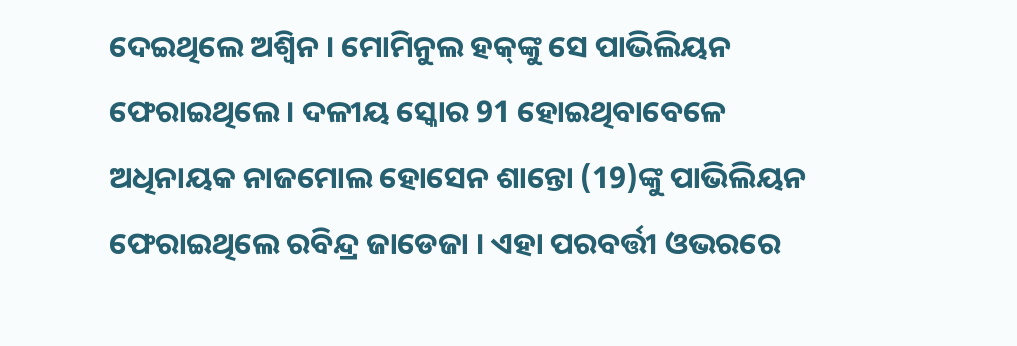ଦେଇଥିଲେ ଅଶ୍ବିନ । ମୋମିନୁଲ ହକ୍‌ଙ୍କୁ ସେ ପାଭିଲିୟନ ଫେରାଇଥିଲେ । ଦଳୀୟ ସ୍କୋର 91 ହୋଇଥିବାବେଳେ ଅଧିନାୟକ ନାଜମୋଲ ହୋସେନ ଶାନ୍ତୋ (19)ଙ୍କୁ ପାଭିଲିୟନ ଫେରାଇଥିଲେ ରବିନ୍ଦ୍ର ଜାଡେଜା । ଏହା ପରବର୍ତ୍ତୀ ଓଭରରେ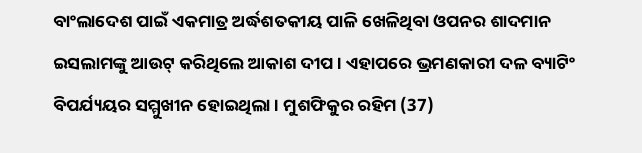ବାଂଲାଦେଶ ପାଇଁ ଏକମାତ୍ର ଅର୍ଦ୍ଧଶତକୀୟ ପାଳି ଖେଳିଥିବା ଓପନର ଶାଦମାନ ଇସଲାମଙ୍କୁ ଆଉଟ୍‌ କରିଥିଲେ ଆକାଶ ଦୀପ । ଏହାପରେ ଭ୍ରମଣକାରୀ ଦଳ ବ୍ୟାଟିଂ ବିପର୍ଯ୍ୟୟର ସମ୍ମୁଖୀନ ହୋଇଥିଲା । ମୁଶଫିକୁର ରହିମ (37)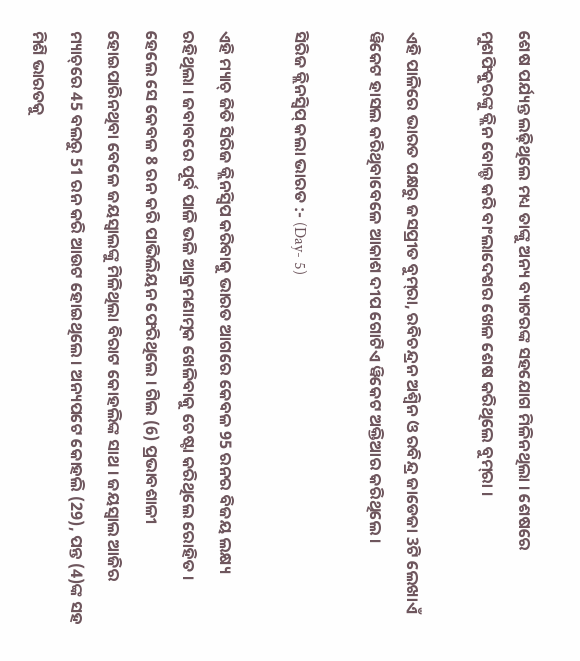ଶେଷ ପର୍ଯ୍ୟନ୍ତ ଲଢ଼ିଥିଲେ ମଧ୍ୟ ତାଙ୍କୁ ଅନ୍ୟ ବ୍ୟାଟରଙ୍କ ସହଯୋଗ ମିଳିନଥିଲା । ଶେଷରେ ମୁଶଫିକୁରଙ୍କୁ କ୍ଲିନ ବୋଲ୍ଡ କରି ବାଂଲାଦେଶର ଖେଳ ଶେଷ କରିଥିଲେ ବୁମ୍‌ରା ।

ଏହି ପାଳିରେ ଭାରତ ପକ୍ଷରୁ ଜସପ୍ରୀତ ବୁମ୍‌ରା, ରବିଚନ୍ଦ୍ରନ ଅଶ୍ବିନ ଓ ରବିନ୍ଦ୍ର ଜାଡେଜା 3ଟି ଲେଖାଏଁ ୱିକେଟ ହାସଲ କରିଥିବାବେଳେ ଆକାଶ ଦୀପ ଗୋଟିଏ ୱିକେଟ ଅକ୍ତିଆର କରିଥିଲେ ।

ସିରିଜ କ୍ଲିନସ୍ବିପ୍‌ କଲା ଭାରତ :- (Day- 5)

ଏହି ମ୍ୟାଚ୍‌ ଜିତି ସିରିଜ କ୍ଲିନସ୍ବିପ କରିବାକୁ ଭାରତ ଆଗରେ କେବଳ 95 ରନର ବିଜୟ ଲକ୍ଷ୍ୟ ରହିଥିଲା । ଜବାବରେ ପୂର୍ବ ପାଳି ଭଳି ଆକ୍ରମଣାତ୍ମକ ଖେଳିବାକୁ ଚେଷ୍ଟା କରିଥିଲେ ରୋହିତ । ହେଲେ ସେ କେବଳ 8 ରନ କରି ପାଭିଲିୟନ ଫେରିଥିଲେ । ଗିଲ (6) ପ୍ରଭାବଶାଳୀ ହୋଇପାରିନଥିବା ବେଳେ ଜୟସ୍ବାଲଙ୍କୁ ମିଳିଥିଲା ବିରାଟ କୋହଲିଙ୍କ ସାଥ । ଜୟସ୍ବାଲ ଆଜିର ମ୍ୟାଚ୍‌ରେ 45 ବଲରୁ 51 ରନ କରି ଆଉଟ ହୋଇଥିଲେ । ଅନ୍ୟପଟେ କୋହଲି (29), ପନ୍ତ (4)ଙ୍କ ସହ ମିଶି ଭାରତକୁ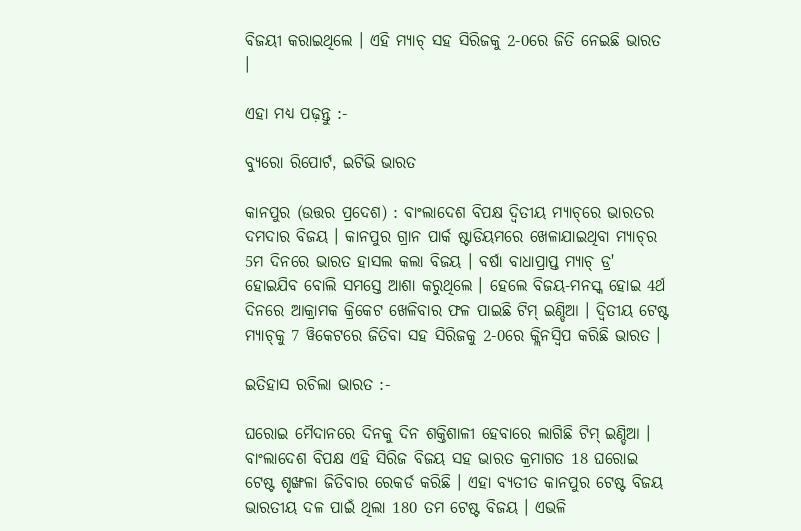ବିଜୟୀ କରାଇଥିଲେ । ଏହି ମ୍ୟାଚ୍‌ ସହ ସିରିଜକୁ 2-0ରେ ଜିତି ନେଇଛି ଭାରତ ।

ଏହା ମଧ୍ୟ ପଢ଼ନ୍ତୁ :-

ବ୍ୟୁରୋ ରିପୋର୍ଟ, ଇଟିଭି ଭାରତ

କାନପୁର (ଉତ୍ତର ପ୍ରଦେଶ) : ବାଂଲାଦେଶ ବିପକ୍ଷ ଦ୍ବିତୀୟ ମ୍ୟାଚ୍‌ରେ ଭାରତର ଦମଦାର ବିଜୟ । କାନପୁର ଗ୍ରାନ ପାର୍କ ଷ୍ଟାଡିୟମରେ ଖେଳାଯାଇଥିବା ମ୍ୟାଚ୍‌ର 5ମ ଦିନରେ ଭାରତ ହାସଲ କଲା ବିଜୟ । ବର୍ଷା ବାଧାପ୍ରାପ୍ତ ମ୍ୟାଚ୍‌ ଡ୍ର' ହୋଇଯିବ ବୋଲି ସମସ୍ତେ ଆଶା କରୁଥିଲେ । ହେଲେ ବିଜୟ-ମନସ୍କ ହୋଇ 4ର୍ଥ ଦିନରେ ଆକ୍ରାମକ କ୍ରିକେଟ ଖେଳିବାର ଫଳ ପାଇଛି ଟିମ୍‌ ଇଣ୍ଡିଆ । ଦ୍ବିତୀୟ ଟେଷ୍ଟ ମ୍ୟାଚ୍‌କୁ 7 ୱିକେଟରେ ଜିତିବା ସହ ସିରିଜକୁ 2-0ରେ କ୍ଲିନସ୍ବିପ କରିଛି ଭାରତ ।

ଇତିହାସ ରଚିଲା ଭାରତ :-

ଘରୋଇ ମୈଦାନରେ ଦିନକୁ ଦିନ ଶକ୍ତିଶାଳୀ ହେବାରେ ଲାଗିଛି ଟିମ୍‌ ଇଣ୍ଡିଆ । ବାଂଲାଦେଶ ବିପକ୍ଷ ଏହି ସିରିଜ ବିଜୟ ସହ ଭାରତ କ୍ରମାଗତ 18 ଘରୋଇ ଟେଷ୍ଟ ଶୃଙ୍ଖଳା ଜିତିବାର ରେକର୍ଡ କରିଛି । ଏହା ବ୍ୟତୀତ କାନପୁର ଟେଷ୍ଟ ବିଜୟ ଭାରତୀୟ ଦଳ ପାଇଁ ଥିଲା 180 ତମ ଟେଷ୍ଟ ବିଜୟ । ଏଭଳି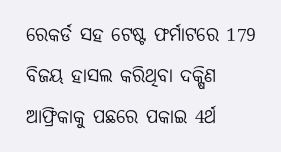ରେକର୍ଡ ସହ ଟେଷ୍ଟ ଫର୍ମାଟରେ 179 ବିଜୟ ହାସଲ କରିଥିବା ଦକ୍ଷିଣ ଆଫ୍ରିକାକୁ ପଛରେ ପକାଇ 4ର୍ଥ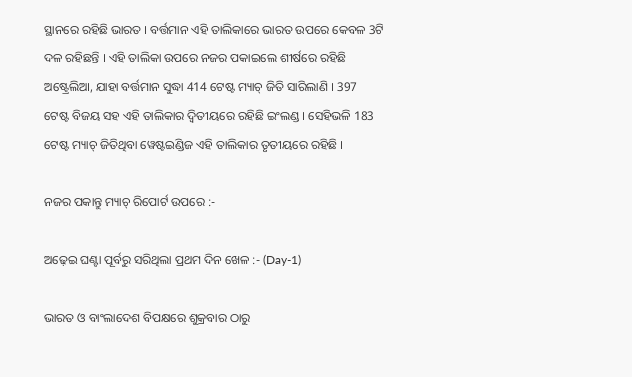ସ୍ଥାନରେ ରହିଛି ଭାରତ । ବର୍ତ୍ତମାନ ଏହି ତାଲିକାରେ ଭାରତ ଉପରେ କେବଳ 3ଟି ଦଳ ରହିଛନ୍ତି । ଏହି ତାଲିକା ଉପରେ ନଜର ପକାଇଲେ ଶୀର୍ଷରେ ରହିଛି ଅଷ୍ଟ୍ରେଲିଆ, ଯାହା ବର୍ତ୍ତମାନ ସୁଦ୍ଧା 414 ଟେଷ୍ଟ ମ୍ୟାଚ୍‌ ଜିତି ସାରିଲାଣି । 397 ଟେଷ୍ଟ ବିଜୟ ସହ ଏହି ତାଲିକାର ଦ୍ବିତୀୟରେ ରହିଛି ଇଂଲଣ୍ଡ । ସେହିଭଳି 183 ଟେଷ୍ଟ ମ୍ୟାଚ୍‌ ଜିତିଥିବା ୱେଷ୍ଟଇଣ୍ଡିଜ ଏହି ତାଲିକାର ତୃତୀୟରେ ରହିଛି ।

ନଜର ପକାନ୍ତୁ ମ୍ୟାଚ୍‌ ରିପୋର୍ଟ ଉପରେ :-

ଅଢ଼େଇ ଘଣ୍ଟା ପୂର୍ବରୁ ସରିଥିଲା ପ୍ରଥମ ଦିନ ଖେଳ :- (Day-1)

ଭାରତ ଓ ବାଂଲାଦେଶ ବିପକ୍ଷରେ ଶୁକ୍ରବାର ଠାରୁ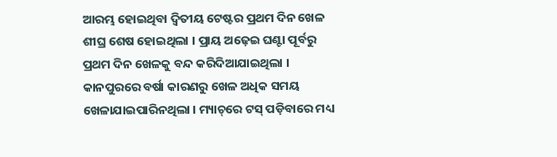ଆରମ୍ଭ ହୋଇଥିବା ଦ୍ବିତୀୟ ଟେଷ୍ଟର ପ୍ରଥମ ଦିନ ଖେଳ ଶୀଘ୍ର ଶେଷ ହୋଇଥିଲା । ପ୍ରାୟ ଅଢ଼େଇ ଘଣ୍ଟା ପୂର୍ବରୁ ପ୍ରଥମ ଦିନ ଖେଳକୁ ବନ୍ଦ କରିଦିଆଯାଇଥିଲା । କାନପୁରରେ ବର୍ଷା କାରଣରୁ ଖେଳ ଅଧିକ ସମୟ ଖେଳାଯାଇପାରିନଥିଲା । ମ୍ୟାଚ୍‌ରେ ଟସ୍‌ ପଡ଼ିବାରେ ମଧ୍ୟ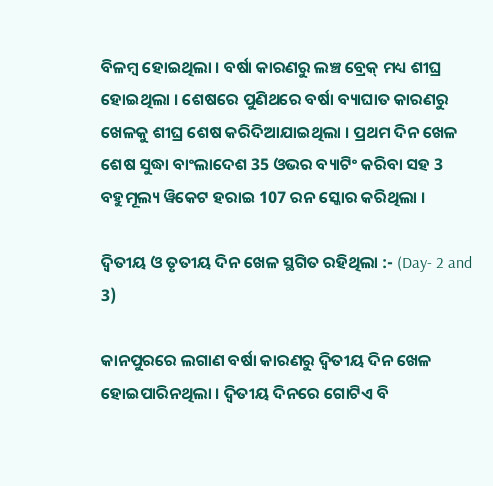ବିଳମ୍ବ ହୋଇଥିଲା । ବର୍ଷା କାରଣରୁ ଲଞ୍ଚ ବ୍ରେକ୍‌ ମଧ୍ୟ ଶୀଘ୍ର ହୋଇଥିଲା । ଶେଷରେ ପୁଣିଥରେ ବର୍ଷା ବ୍ୟାଘାତ କାରଣରୁ ଖେଳକୁ ଶୀଘ୍ର ଶେଷ କରିଦିଆଯାଇଥିଲା । ପ୍ରଥମ ଦିନ ଖେଳ ଶେଷ ସୁଦ୍ଧା ବାଂଲାଦେଶ 35 ଓଭର ବ୍ୟାଟିଂ କରିବା ସହ 3 ବହୁମୂଲ୍ୟ ୱିକେଟ ହରାଇ 107 ରନ ସ୍କୋର କରିଥିଲା ।

ଦ୍ବିତୀୟ ଓ ତୃତୀୟ ଦିନ ଖେଳ ସ୍ଥଗିତ ରହିଥିଲା :- (Day- 2 and 3)

କାନପୁରରେ ଲଗାଣ ବର୍ଷା କାରଣରୁ ଦ୍ବିତୀୟ ଦିନ ଖେଳ ହୋଇପାରିନଥିଲା । ଦ୍ବିତୀୟ ଦିନରେ ଗୋଟିଏ ବି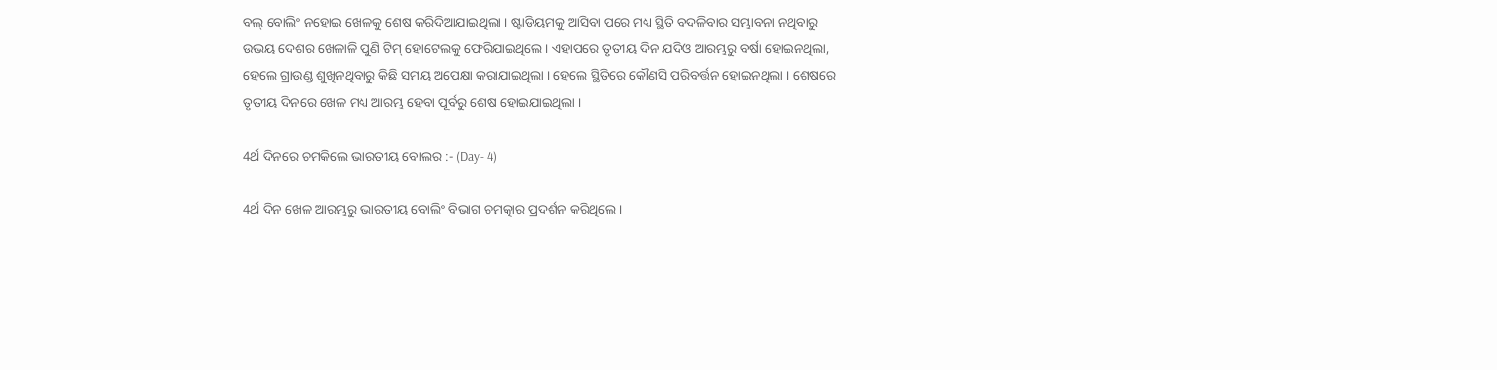ବଲ୍ ବୋଲିଂ ନହୋଇ ଖେଳକୁ ଶେଷ କରିଦିଆଯାଇଥିଲା । ଷ୍ଟାଡିୟମକୁ ଆସିବା ପରେ ମଧ୍ୟ ସ୍ଥିତି ବଦଳିବାର ସମ୍ଭାବନା ନଥିବାରୁ ଉଭୟ ଦେଶର ଖେଳାଳି ପୁଣି ଟିମ୍‌ ହୋଟେଲକୁ ଫେରିଯାଇଥିଲେ । ଏହାପରେ ତୃତୀୟ ଦିନ ଯଦିଓ ଆରମ୍ଭରୁ ବର୍ଷା ହୋଇନଥିଲା, ହେଲେ ଗ୍ରାଉଣ୍ଡ ଶୁଖିନଥିବାରୁ କିଛି ସମୟ ଅପେକ୍ଷା କରାଯାଇଥିଲା । ହେଲେ ସ୍ଥିତିରେ କୌଣସି ପରିବର୍ତ୍ତନ ହୋଇନଥିଲା । ଶେଷରେ ତୃତୀୟ ଦିନରେ ଖେଳ ମଧ୍ୟ ଆରମ୍ଭ ହେବା ପୂର୍ବରୁ ଶେଷ ହୋଇଯାଇଥିଲା ।

4ର୍ଥ ଦିନରେ ଚମକିଲେ ଭାରତୀୟ ବୋଲର :- (Day- 4)

4ର୍ଥ ଦିନ ଖେଳ ଆରମ୍ଭରୁ ଭାରତୀୟ ବୋଲିଂ ବିଭାଗ ଚମତ୍କାର ପ୍ରଦର୍ଶନ କରିଥିଲେ ।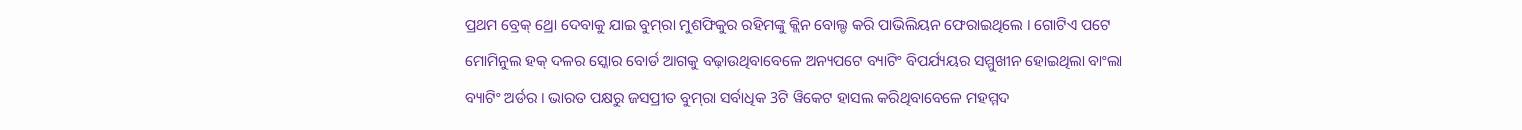ପ୍ରଥମ ବ୍ରେକ୍‌ ଥ୍ରୋ ଦେବାକୁ ଯାଇ ବୁମ୍‌ରା ମୁଶଫିକୁର ରହିମଙ୍କୁ କ୍ଲିନ ବୋଲ୍ଡ କରି ପାଭିଲିୟନ ଫେରାଇଥିଲେ । ଗୋଟିଏ ପଟେ ମୋମିନୁଲ ହକ୍‌ ଦଳର ସ୍କୋର ବୋର୍ଡ ଆଗକୁ ବଢ଼ାଉଥିବାବେଳେ ଅନ୍ୟପଟେ ବ୍ୟାଟିଂ ବିପର୍ଯ୍ୟୟର ସମ୍ମୁଖୀନ ହୋଇଥିଲା ବାଂଲା ବ୍ୟାଟିଂ ଅର୍ଡର । ଭାରତ ପକ୍ଷରୁ ଜସପ୍ରୀତ ବୁମ୍‌ରା ସର୍ବାଧିକ 3ଟି ୱିକେଟ ହାସଲ କରିଥିବାବେଳେ ମହମ୍ମଦ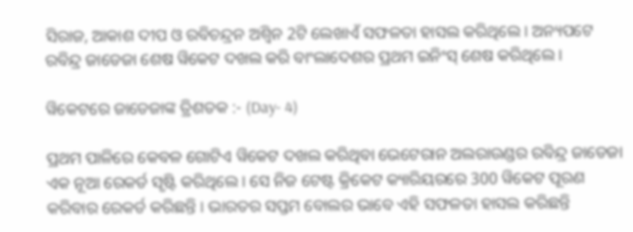ସିରାଜ, ଆକାଶ ଦୀପ ଓ ରବିଚନ୍ଦ୍ରନ ଅଶ୍ବିନ 2ଟି ଲେଖାଏଁ ସଫଳତା ହାସଲ କରିଥିଲେ । ଅନ୍ୟପଟେ ରବିନ୍ଦ୍ର ଜାଡେଜା ଶେଷ ୱିକେଟ ଦଖଲ କରି ବାଂଲାଦେଶର ପ୍ରଥମ ଇନିଂସ୍‌ ଶେଷ କରିଥିଲେ ।

ୱିକେଟରେ ଜାଡେଜାଙ୍କ ତ୍ରିଶତକ :- (Day- 4)

ପ୍ରଥମ ପାଳିରେ କେବଳ ଗୋଟିଏ ୱିକେଟ ଦଖଲ କରିଥିବା ଭେଟେରାନ ଅଲରାଉଣ୍ଡର ରବିନ୍ଦ୍ର ଜାଡେଜା ଏକ ନୂଆ ରେକର୍ଡ ସୃଷ୍ଟି କରିଥିଲେ । ସେ ନିଜ ଟେଷ୍ଟ କ୍ରିକେଟ କ୍ୟାରିୟରରେ 300 ୱିକେଟ ପୂରଣ କରିବାର ରେକର୍ଡ କରିଛନ୍ତି । ଭାରତର ସପ୍ତମ ବୋଲର ଭାବେ ଏହି ସଫଳତା ହାସଲ କରିଛନ୍ତି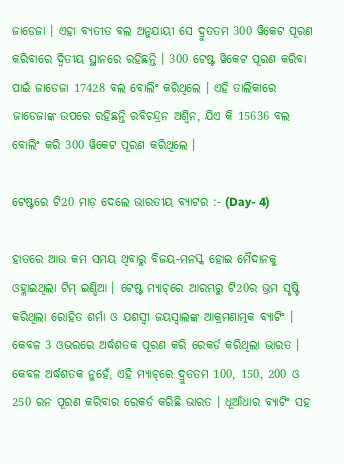ଜାଡେଜା । ଏହା ବ୍ୟତୀତ ବଲ ଅନୁଯାୟୀ ସେ ଦ୍ରୁତତମ 300 ୱିକେଟ ପୂରଣ କରିବାରେ ଦ୍ବିତୀୟ ସ୍ଥାନରେ ରହିଛନ୍ତି । 300 ଟେଷ୍ଟ ୱିକେଟ ପୂରଣ କରିବା ପାଇଁ ଜାଡେଜା 17428 ବଲ ବୋଲିଂ କରିଥିଲେ । ଏହି ତାଲିକାରେ ଜାଡେଜାଙ୍କ ଉପରେ ରହିଛନ୍ତି ରବିଚନ୍ଦ୍ରନ ଅଶ୍ବିନ, ଯିଏ କି 15636 ବଲ ବୋଲିଂ କରି 300 ୱିକେଟ ପୂରଣ କରିଥିଲେ ।

ଟେଷ୍ଟରେ ଟି20 ମାଡ଼ ଦେଲେ ଭାରତୀୟ ବ୍ୟାଟର :- (Day- 4)

ହାତରେ ଆଉ କମ ସମୟ ଥିବାରୁ ବିଜୟ-ମନସ୍କ ହୋଇ ମୈଦାନକୁ ଓହ୍ଲାଇଥିଲା ଟିମ୍‌ ଇଣ୍ଡିଆ । ଟେଷ୍ଟ ମ୍ୟାଚ୍‌ରେ ଆରମ୍ଭରୁ ଟି20ର ଭ୍ରମ ସୃଷ୍ଟି କରିଥିଲା ରୋହିତ ଶର୍ମା ଓ ଯଶସ୍ବୀ ଜୟସ୍ବାଲଙ୍କ ଆକ୍ରମଣାତ୍ମକ ବ୍ୟାଟିଂ । କେବଳ 3 ଓଭରରେ ଅର୍ଦ୍ଧଶତକ ପୂରଣ କରି ରେକର୍ଡ କରିଥିଲା ଭାରତ । କେବଳ ଅର୍ଦ୍ଧଶତକ ନୁହେଁ, ଏହି ମ୍ୟାଚ୍‌ରେ ଦ୍ରୁତତମ 100, 150, 200 ଓ 250 ରନ ପୂରଣ କରିବାର ରେକର୍ଡ କରିଛି ଭାରତ । ଧୂଆଁଧାର ବ୍ଯାଟିଂ ସହ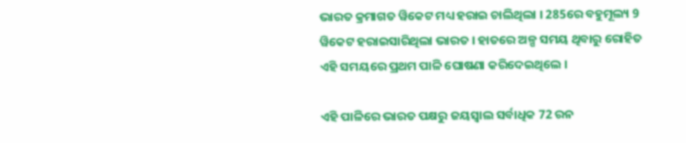ଭାରତ କ୍ରମାଗତ ୱିକେଟ ମଧ୍ୟ ହରାଇ ଚାଲିଥିଲା । 285ରେ ବହୁମୂଲ୍ୟ 9 ୱିକେଟ ହରାଇସାରିଥିଲା ଭାରତ । ହାତରେ ଅଳ୍ପ ସମୟ ଥିବାରୁ ରୋହିତ ଏହି ସମୟରେ ପ୍ରଥମ ପାଳି ଘୋଷଣା କରିଦେଇଥିଲେ ।

ଏହି ପାଳିରେ ଭାରତ ପକ୍ଷରୁ ଜୟସ୍ବାଲ ସର୍ବାଧିକ 72 ରନ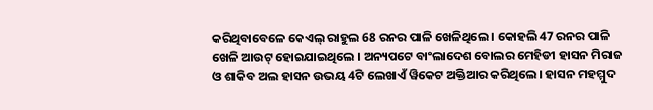କରିଥିବାବେଳେ କେଏଲ୍‌ ରାହୁଲ 68 ରନର ପାଳି ଖେଳିଥିଲେ । କୋହଲି 47 ରନର ପାଳି ଖେଳି ଆଉଟ୍‌ ହୋଇଯାଇଥିଲେ । ଅନ୍ୟପଟେ ବାଂଲାଦେଶ ବୋଲର ମେହିଡୀ ହାସନ ମିରାଜ ଓ ଶାକିବ ଅଲ ହାସନ ଉଭୟ 4ଟି ଲେଖାଏଁ ୱିକେଟ ଅକ୍ତିଆର କରିଥିଲେ । ହାସନ ମହମ୍ମୁଦ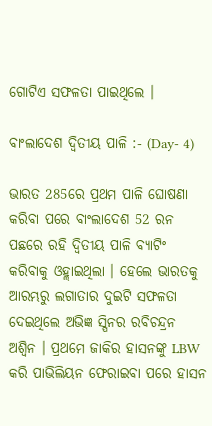ଗୋଟିଏ ସଫଳତା ପାଇଥିଲେ ।

ବାଂଲାଦେଶ ଦ୍ବିତୀୟ ପାଳି :- (Day- 4)

ଭାରତ 285ରେ ପ୍ରଥମ ପାଳି ଘୋଷଣା କରିବା ପରେ ବାଂଲାଦେଶ 52 ରନ ପଛରେ ରହି ଦ୍ବିତୀୟ ପାଳି ବ୍ୟାଟିଂ କରିବାକୁ ଓହ୍ଲାଇଥିଲା । ହେଲେ ଭାରତକୁ ଆରମ୍ଭରୁ ଲଗାତାର ଦୁଇଟି ସଫଳତା ଦେଇଥିଲେ ଅଭିଜ୍ଞ ସ୍ପିନର ରବିଚନ୍ଦ୍ରନ ଅଶ୍ବିନ । ପ୍ରଥମେ ଜାକିର ହାସନଙ୍କୁ LBW କରି ପାଭିଲିୟନ ଫେରାଇବା ପରେ ହାସନ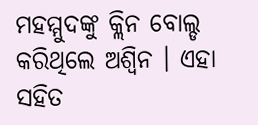ମହମ୍ମୁଦଙ୍କୁ କ୍ଲିନ ବୋଲ୍ଡ କରିଥିଲେ ଅଶ୍ବିନ । ଏହା ସହିତ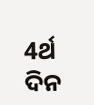4ର୍ଥ ଦିନ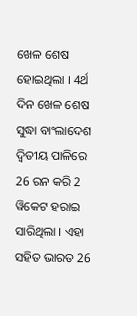ଖେଳ ଶେଷ ହୋଇଥିଲା । 4ର୍ଥ ଦିନ ଖେଳ ଶେଷ ସୁଦ୍ଧା ବାଂଲାଦେଶ ଦ୍ବିତୀୟ ପାଳିରେ 26 ରନ କରି 2 ୱିକେଟ ହରାଇ ସାରିଥିଲା । ଏହା ସହିତ ଭାରତ 26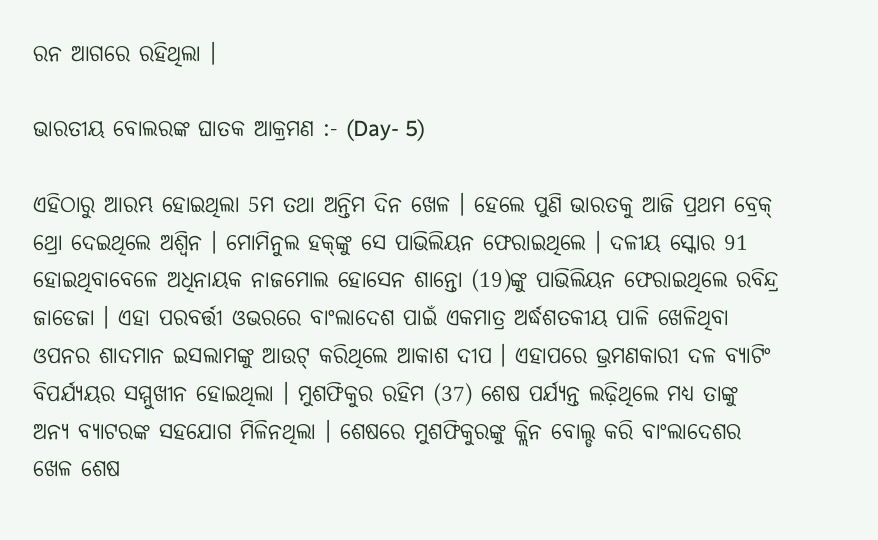ରନ ଆଗରେ ରହିଥିଲା ।

ଭାରତୀୟ ବୋଲରଙ୍କ ଘାତକ ଆକ୍ରମଣ :- (Day- 5)

ଏହିଠାରୁ ଆରମ୍ଭ ହୋଇଥିଲା 5ମ ତଥା ଅନ୍ତିମ ଦିନ ଖେଳ । ହେଲେ ପୁଣି ଭାରତକୁ ଆଜି ପ୍ରଥମ ବ୍ରେକ୍‌ ଥ୍ରୋ ଦେଇଥିଲେ ଅଶ୍ବିନ । ମୋମିନୁଲ ହକ୍‌ଙ୍କୁ ସେ ପାଭିଲିୟନ ଫେରାଇଥିଲେ । ଦଳୀୟ ସ୍କୋର 91 ହୋଇଥିବାବେଳେ ଅଧିନାୟକ ନାଜମୋଲ ହୋସେନ ଶାନ୍ତୋ (19)ଙ୍କୁ ପାଭିଲିୟନ ଫେରାଇଥିଲେ ରବିନ୍ଦ୍ର ଜାଡେଜା । ଏହା ପରବର୍ତ୍ତୀ ଓଭରରେ ବାଂଲାଦେଶ ପାଇଁ ଏକମାତ୍ର ଅର୍ଦ୍ଧଶତକୀୟ ପାଳି ଖେଳିଥିବା ଓପନର ଶାଦମାନ ଇସଲାମଙ୍କୁ ଆଉଟ୍‌ କରିଥିଲେ ଆକାଶ ଦୀପ । ଏହାପରେ ଭ୍ରମଣକାରୀ ଦଳ ବ୍ୟାଟିଂ ବିପର୍ଯ୍ୟୟର ସମ୍ମୁଖୀନ ହୋଇଥିଲା । ମୁଶଫିକୁର ରହିମ (37) ଶେଷ ପର୍ଯ୍ୟନ୍ତ ଲଢ଼ିଥିଲେ ମଧ୍ୟ ତାଙ୍କୁ ଅନ୍ୟ ବ୍ୟାଟରଙ୍କ ସହଯୋଗ ମିଳିନଥିଲା । ଶେଷରେ ମୁଶଫିକୁରଙ୍କୁ କ୍ଲିନ ବୋଲ୍ଡ କରି ବାଂଲାଦେଶର ଖେଳ ଶେଷ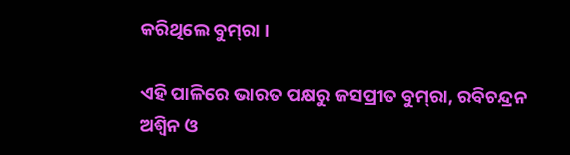କରିଥିଲେ ବୁମ୍‌ରା ।

ଏହି ପାଳିରେ ଭାରତ ପକ୍ଷରୁ ଜସପ୍ରୀତ ବୁମ୍‌ରା, ରବିଚନ୍ଦ୍ରନ ଅଶ୍ବିନ ଓ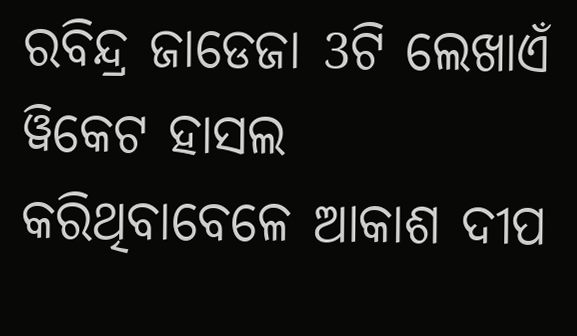ରବିନ୍ଦ୍ର ଜାଡେଜା 3ଟି ଲେଖାଏଁ ୱିକେଟ ହାସଲ କରିଥିବାବେଳେ ଆକାଶ ଦୀପ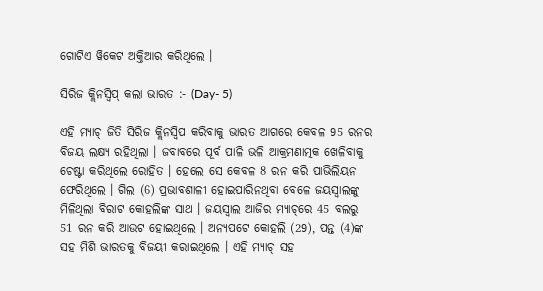ଗୋଟିଏ ୱିକେଟ ଅକ୍ତିଆର କରିଥିଲେ ।

ସିରିଜ କ୍ଲିନସ୍ବିପ୍‌ କଲା ଭାରତ :- (Day- 5)

ଏହି ମ୍ୟାଚ୍‌ ଜିତି ସିରିଜ କ୍ଲିନସ୍ବିପ କରିବାକୁ ଭାରତ ଆଗରେ କେବଳ 95 ରନର ବିଜୟ ଲକ୍ଷ୍ୟ ରହିଥିଲା । ଜବାବରେ ପୂର୍ବ ପାଳି ଭଳି ଆକ୍ରମଣାତ୍ମକ ଖେଳିବାକୁ ଚେଷ୍ଟା କରିଥିଲେ ରୋହିତ । ହେଲେ ସେ କେବଳ 8 ରନ କରି ପାଭିଲିୟନ ଫେରିଥିଲେ । ଗିଲ (6) ପ୍ରଭାବଶାଳୀ ହୋଇପାରିନଥିବା ବେଳେ ଜୟସ୍ବାଲଙ୍କୁ ମିଳିଥିଲା ବିରାଟ କୋହଲିଙ୍କ ସାଥ । ଜୟସ୍ବାଲ ଆଜିର ମ୍ୟାଚ୍‌ରେ 45 ବଲରୁ 51 ରନ କରି ଆଉଟ ହୋଇଥିଲେ । ଅନ୍ୟପଟେ କୋହଲି (29), ପନ୍ତ (4)ଙ୍କ ସହ ମିଶି ଭାରତକୁ ବିଜୟୀ କରାଇଥିଲେ । ଏହି ମ୍ୟାଚ୍‌ ସହ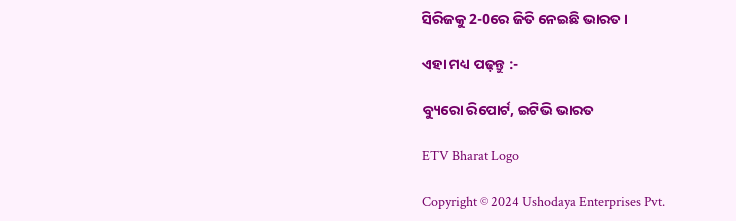ସିରିଜକୁ 2-0ରେ ଜିତି ନେଇଛି ଭାରତ ।

ଏହା ମଧ୍ୟ ପଢ଼ନ୍ତୁ :-

ବ୍ୟୁରୋ ରିପୋର୍ଟ, ଇଟିଭି ଭାରତ

ETV Bharat Logo

Copyright © 2024 Ushodaya Enterprises Pvt.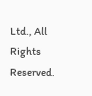Ltd., All Rights Reserved.